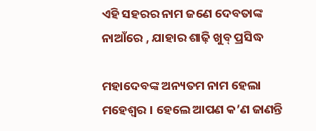ଏହି ସହରର ନାମ ଜଣେ ଦେବତାଙ୍କ ନାଆଁରେ , ଯାହାର ଶାଢ଼ି ଖୁବ୍‌ ପ୍ରସିଦ୍ଧ

ମହାଦେବଙ୍କ ଅନ୍ୟତମ ନାମ ହେଲା ମହେଶ୍ୱର । ହେଲେ ଆପଣ କ’ଣ ଜାଣନ୍ତି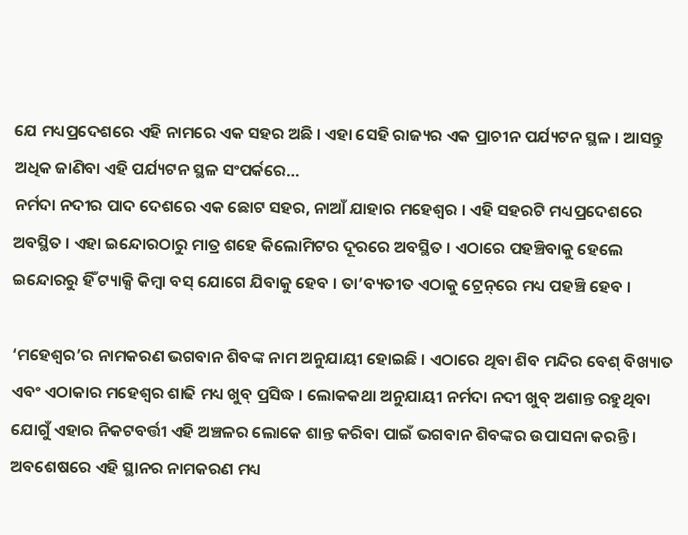ଯେ ମଧ୍ୟପ୍ରଦେଶରେ ଏହି ନାମରେ ଏକ ସହର ଅଛି । ଏହା ସେହି ରାଜ୍ୟର ଏକ ପ୍ରାଚୀନ ପର୍ଯ୍ୟଟନ ସ୍ଥଳ । ଆସନ୍ତୁ ଅଧିକ ଜାଣିବା ଏହି ପର୍ଯ୍ୟଟନ ସ୍ଥଳ ସଂପର୍କରେ…
ନର୍ମଦା ନଦୀର ପାଦ ଦେଶରେ ଏକ ଛୋଟ ସହର, ନାଆଁ ଯାହାର ମହେଶ୍ୱର । ଏହି ସହରଟି ମଧ୍ୟପ୍ରଦେଶରେ ଅବସ୍ଥିତ । ଏହା ଇନ୍ଦୋରଠାରୁ ମାତ୍ର ଶହେ କିଲୋମିଟର ଦୂରରେ ଅବସ୍ଥିତ । ଏଠାରେ ପହଞ୍ଚିବାକୁ ହେଲେ ଇନ୍ଦୋରରୁ ହିଁ ଟ୍ୟାକ୍ସି କିମ୍ବା ବସ୍‌ ଯୋଗେ ଯିବାକୁ ହେବ । ତା’ବ୍ୟତୀତ ଏଠାକୁ ଟ୍ରେନ୍‌ରେ ମଧ୍ୟ ପହଞ୍ଚି ହେବ ।

‘ମହେଶ୍ୱର’ର ନାମକରଣ ଭଗବାନ ଶିବଙ୍କ ନାମ ଅନୁଯାୟୀ ହୋଇଛି । ଏଠାରେ ଥିବା ଶିବ ମନ୍ଦିର ବେଶ୍‌ ବିଖ୍ୟାତ ଏବଂ ଏଠାକାର ମହେଶ୍ୱର ଶାଢି ମଧ୍ୟ ଖୁବ୍‌ ପ୍ରସିଦ୍ଧ । ଲୋକକଥା ଅନୁଯାୟୀ ନର୍ମଦା ନଦୀ ଖୁବ୍‌ ଅଶାନ୍ତ ରହୁଥିବା ଯୋଗୁଁ ଏହାର ନିକଟବର୍ତ୍ତୀ ଏହି ଅଞ୍ଚଳର ଲୋକେ ଶାନ୍ତ କରିବା ପାଇଁ ଭଗବାନ ଶିବଙ୍କର ଉପାସନା କରନ୍ତି । ଅବଶେଷରେ ଏହି ସ୍ଥାନର ନାମକରଣ ମଧ୍ୟ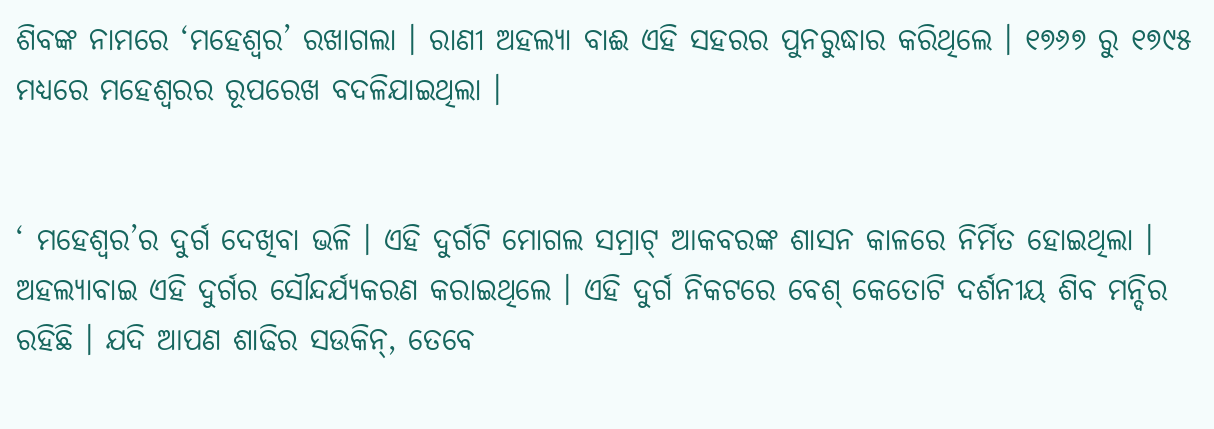ଶିବଙ୍କ ନାମରେ ‘ମହେଶ୍ୱର’ ରଖାଗଲା । ରାଣୀ ଅହଲ୍ୟା ବାଈ ଏହି ସହରର ପୁନରୁଦ୍ଧାର କରିଥିଲେ । ୧୭୬୭ ରୁ ୧୭୯୫ ମଧ୍ୟରେ ମହେଶ୍ୱରର ରୂପରେଖ ବଦଳିଯାଇଥିଲା ।


‘ ମହେଶ୍ୱର’ର ଦୁର୍ଗ ଦେଖିବା ଭଳି । ଏହି ଦୁର୍ଗଟି ମୋଗଲ ସମ୍ରାଟ୍‌ ଆକବରଙ୍କ ଶାସନ କାଳରେ ନିର୍ମିତ ହୋଇଥିଲା । ଅହଲ୍ୟାବାଇ ଏହି ଦୁର୍ଗର ସୌନ୍ଦର୍ଯ୍ୟକରଣ କରାଇଥିଲେ । ଏହି ଦୁର୍ଗ ନିକଟରେ ବେଶ୍‌ କେତୋଟି ଦର୍ଶନୀୟ ଶିବ ମନ୍ଦିର ରହିଛି । ଯଦି ଆପଣ ଶାଢିର ସଉକିନ୍‌, ତେବେ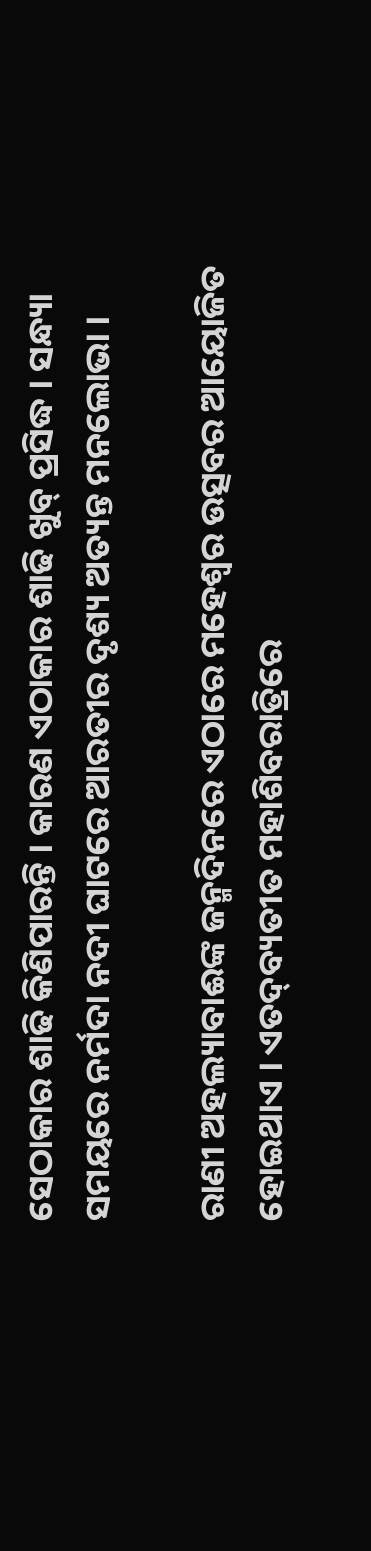ସେଠାକାର ଶାଢି କିଣିପାରନ୍ତି । କାରଣ ଏଠାକାର ଶାଢି ଖୁବ୍‌ ପ୍ରସିଦ୍ଧ । ସନ୍ଧ୍ୟା ସମୟରେ ନର୍ମଦା ନଦୀ ଘାଟରେ ଆରତୀର ଦୃଶ୍ୟ ଅତ୍ୟନ୍ତ ମନଲୋଭା ।

ରାଣୀ ଅହଲ୍ୟାବାଈଙ୍କ ଜନ୍ମଦିନରେ ଏଠାରେ ମହେଶ୍ୱର ଉତ୍ସବର ଆୟୋଜିତ ହୋଇଥାଏ । ଏତଦ୍‌ବ୍ୟତୀତ ମହାଶିବରାତ୍ରିରେ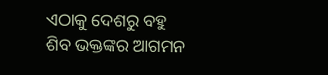ଏଠାକୁ ଦେଶରୁ ବହୁ ଶିବ ଭକ୍ତଙ୍କର ଆଗମନ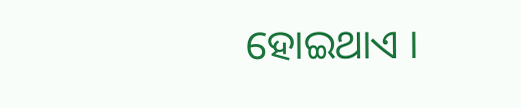ହୋଇଥାଏ ।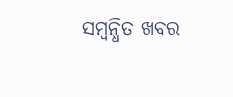ସମ୍ବନ୍ଧିତ ଖବର